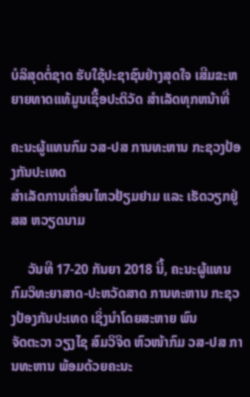ບໍລິສຸດຕໍ່ຊາດ ຮັບໃຊ້ປະຊາຊົນຢ່າງສຸດໃຈ ເສີມຂະຫຍາຍທາດແທ້ມູນເຊື້ອປະຕິວັດ ສໍາເລັດທຸກຫນ້າທີ່

ຄະນະຜູ້ແທນກົມ ວສ-ປສ ການທະຫານ ກະຊວງປ້ອງກັນປະເທດ
ສຳເລັດການເຄື່ອນໄຫວຢ້ຽມຢາມ ແລະ ເຮັດວຽກຢູ່ ສສ ຫວຽດນາມ

     ວັນທີ 17-20 ກັນຍາ 2018 ນີ້, ຄະນະຜູ້ແທນກົມວິທະຍາສາດ-ປະຫວັດສາດ ການທະຫານ ກະຊວງປ້ອງກັນປະເທດ ເຊິ່ງນຳໂດຍສະຫາຍ ພົນ
ຈັດຕະວາ ວຽງໄຊ ສົມວິຈິດ ຫົວໜ້າກົມ ວສ-ປສ ການທະຫານ ພ້ອມດ້ວຍຄະນະ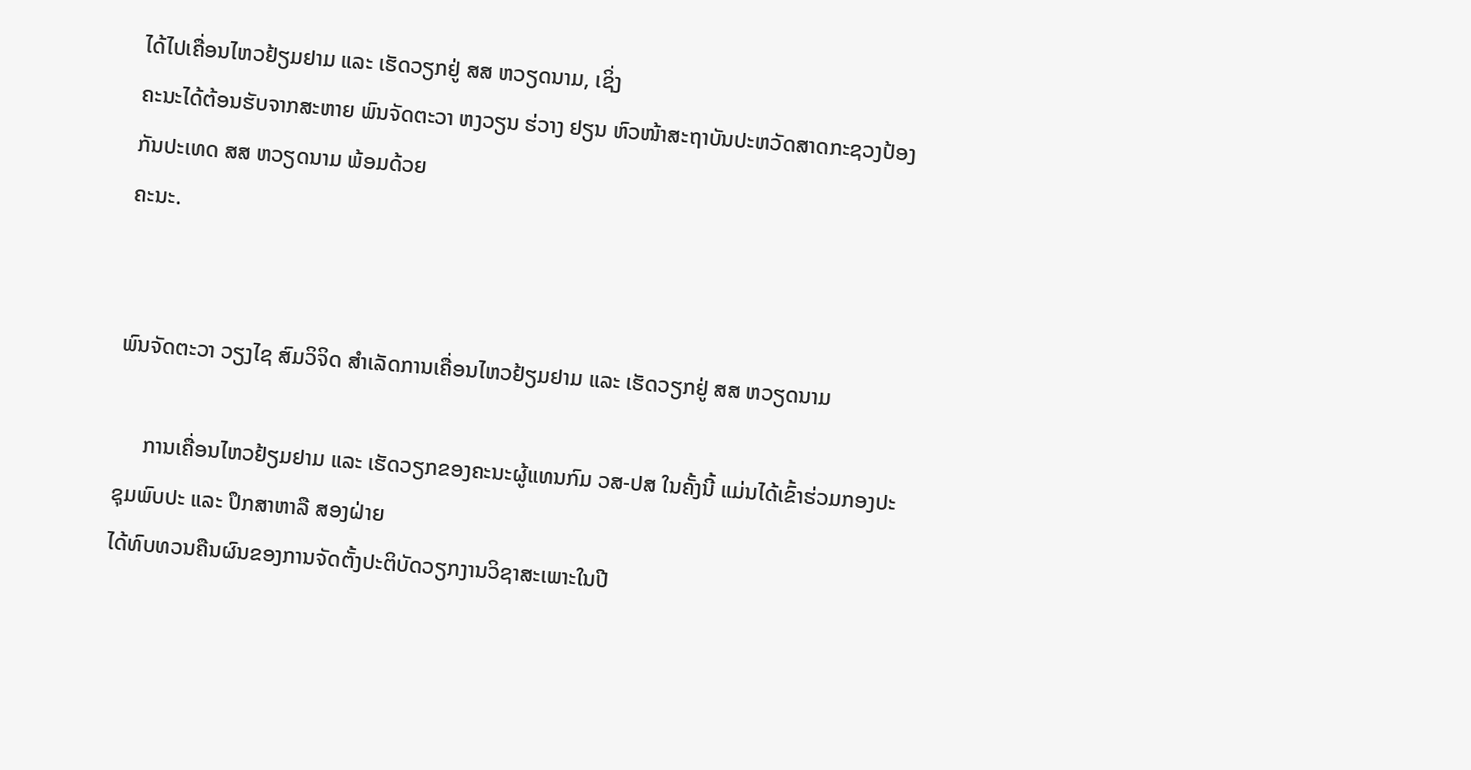ໄດ້ໄປເຄື່ອນໄຫວຢ້ຽມຢາມ ແລະ ເຮັດວຽກຢູ່ ສສ ຫວຽດນາມ, ເຊິ່ງ
ຄະນະໄດ້ຕ້ອນຮັບຈາກສະຫາຍ ພົນຈັດຕະວາ ຫງວຽນ ຮ່ວາງ ຢຽນ ຫົວໜ້າສະຖາບັນປະຫວັດສາດກະຊວງປ້ອງກັນປະເທດ ສສ ຫວຽດນາມ ພ້ອມດ້ວຍ
ຄະນະ.


ພົນຈັດຕະວາ ວຽງໄຊ ສົມວິຈິດ ສຳເລັດການເຄື່ອນໄຫວຢ້ຽມຢາມ ແລະ ເຮັດວຽກຢູ່ ສສ ຫວຽດນາມ

     ການເຄື່ອນໄຫວຢ້ຽມຢາມ ແລະ ເຮັດວຽກຂອງຄະນະຜູ້ແທນກົມ ວສ-ປສ ໃນຄັ້ງນີ້ ແມ່ນໄດ້ເຂົ້າຮ່ວມກອງປະຊຸມພົບປະ ແລະ ປຶກສາຫາລື ສອງຝ່າຍ
ໄດ້ທົບທວນຄືນຜົນຂອງການຈັດຕັ້ງປະຕິບັດວຽກງານວິຊາສະເພາະໃນປີ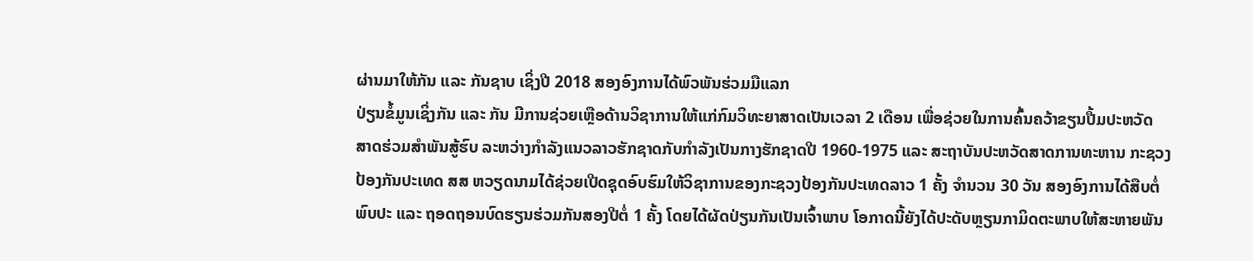ຜ່ານມາໃຫ້ກັນ ແລະ ກັນຊາບ ເຊິ່ງປີ 2018 ສອງອົງການໄດ້ພົວພັນຮ່ວມມືແລກ
ປ່ຽນຂໍ້ມູນເຊິ່ງກັນ ແລະ ກັນ ມີການຊ່ວຍເຫຼືອດ້ານວິຊາການໃຫ້ແກ່ກົມວິທະຍາສາດເປັນເວລາ 2 ເດືອນ ເພື່ອຊ່ວຍໃນການຄົ້ນຄວ້າຂຽນປື້ມປະຫວັດ
ສາດຮ່ວມສຳພັນສູ້ຮົບ ລະຫວ່າງກຳລັງແນວລາວຮັກຊາດກັບກຳລັງເປັນກາງຮັກຊາດປີ 1960-1975 ແລະ ສະຖາບັນປະຫວັດສາດການທະຫານ ກະຊວງ
ປ້ອງກັນປະເທດ ສສ ຫວຽດນາມໄດ້ຊ່ວຍເປີດຊຸດອົບຮົມໃຫ້ວິຊາການຂອງກະຊວງປ້ອງກັນປະເທດລາວ 1 ຄັ້ງ ຈຳນວນ 30 ວັນ ສອງອົງການໄດ້ສືບຕໍ່
ພົບປະ ແລະ ຖອດຖອນບົດຮຽນຮ່ວມກັນສອງປີຕໍ່ 1 ຄັ້ງ ໂດຍໄດ້ຜັດປ່ຽນກັນເປັນເຈົ້າພາບ ໂອກາດນີ້ຍັງໄດ້ປະດັບຫຼຽນກາມິດຕະພາບໃຫ້ສະຫາຍພັນ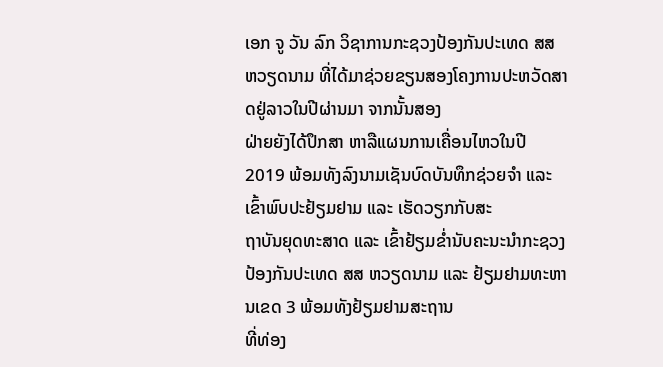ເອກ ຈູ ວັນ ລົກ ວິຊາການກະຊວງປ້ອງກັນປະເທດ ສສ ຫວຽດນາມ ທີ່ໄດ້ມາຊ່ວຍຂຽນສອງໂຄງການປະຫວັດສາດຢູ່ລາວໃນປີຜ່ານມາ ຈາກນັ້ນສອງ
ຝ່າຍຍັງໄດ້ປຶກສາ ຫາລືແຜນການເຄື່ອນໄຫວໃນປີ 2019 ພ້ອມທັງລົງນາມເຊັນບົດບັນທຶກຊ່ວຍຈຳ ແລະ ເຂົ້າພົບປະຢ້ຽມຢາມ ແລະ ເຮັດວຽກກັບສະ
ຖາບັນຍຸດທະສາດ ແລະ ເຂົ້າຢ້ຽມຂໍ່ານັບຄະນະນຳກະຊວງປ້ອງກັນປະເທດ ສສ ຫວຽດນາມ ແລະ ຢ້ຽມຢາມທະຫານເຂດ 3 ພ້ອມທັງຢ້ຽມຢາມສະຖານ
ທີ່ທ່ອງ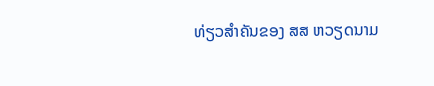ທ່ຽວສຳຄັນຂອງ ສສ ຫວຽດນາມ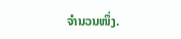ຈຳນວນໜຶ່ງ.